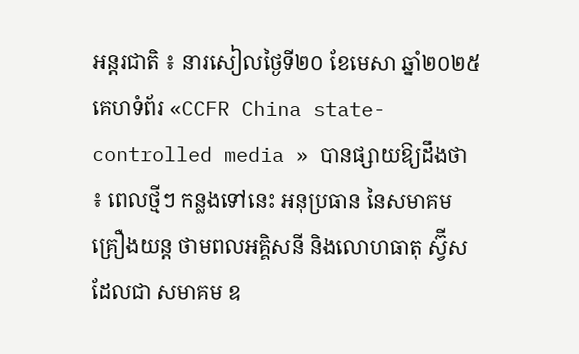អន្តរជាតិ ៖ នារសៀលថ្ងៃទី២០ ខែមេសា ឆ្នាំ២០២៥ គេហទំព័រ «CCFR China state-controlled media » បានផ្សាយឱ្យដឹងថា ៖ ពេលថ្មីៗ កន្លងទៅនេះ អនុប្រធាន នៃសមាគម គ្រឿងយន្ត ថាមពលអគ្គិសនី និងលោហធាតុ ស្វ៊ីសដែលជា សមាគម ឧ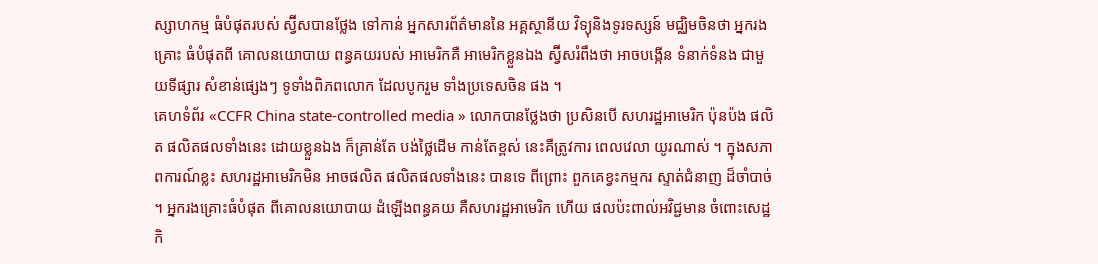ស្សាហកម្ម ធំបំផុតរបស់ ស្វ៊ីសបានថ្លែង ទៅកាន់ អ្នកសារព័ត៌មាននៃ អគ្គស្ថានីយ វិទ្យុនិងទូរទស្សន៍ មជ្ឈិមចិនថា អ្នករងគ្រោះ ធំបំផុតពី គោលនយោបាយ ពន្ធគយរបស់ អាមេរិកគឺ អាមេរិកខ្លួនឯង ស្វ៊ីសរំពឹងថា អាចបង្កើន ទំនាក់ទំនង ជាមួយទីផ្សារ សំខាន់ផ្សេងៗ ទូទាំងពិភពលោក ដែលបូករួម ទាំងប្រទេសចិន ផង ។
គេហទំព័រ «CCFR China state-controlled media » លោកបានថ្លែងថា ប្រសិនបើ សហរដ្ឋអាមេរិក ប៉ុនប៉ង ផលិត ផលិតផលទាំងនេះ ដោយខ្លួនឯង ក៏គ្រាន់តែ បង់ថ្លៃដើម កាន់តែខ្ពស់ នេះគឺត្រូវការ ពេលវេលា យូរណាស់ ។ ក្នុងសភាពការណ៍ខ្លះ សហរដ្ឋអាមេរិកមិន អាចផលិត ផលិតផលទាំងនេះ បានទេ ពីព្រោះ ពួកគេខ្វះកម្មករ ស្ទាត់ជំនាញ ដ៏ចាំបាច់ ។ អ្នករងគ្រោះធំបំផុត ពីគោលនយោបាយ ដំឡើងពន្ធគយ គឺសហរដ្ឋអាមេរិក ហើយ ផលប៉ះពាល់អវិជ្ជមាន ចំពោះសេដ្ឋកិ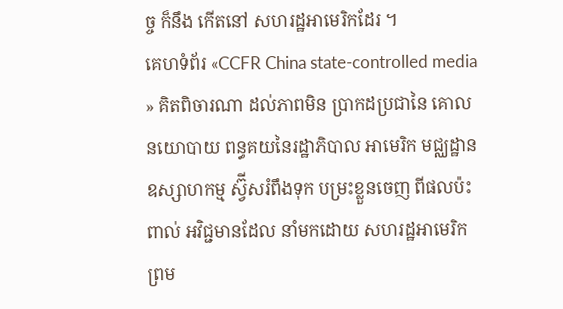ច្ច ក៏នឹង កើតនៅ សហរដ្ឋអាមេរិកដែរ ។
គេហទំព័រ «CCFR China state-controlled media » គិតពិចារណា ដល់ភាពមិន ប្រាកដប្រជានៃ គោលនយោបាយ ពន្ធគយនៃរដ្ឋាភិបាល អាមេរិក មជ្ឈដ្ឋាន ឧស្សាហកម្ម ស្វ៊ីសរំពឹងទុក បម្រះខ្លួនចេញ ពីផលប៉ះពាល់ អវិជ្ជមានដែល នាំមកដោយ សហរដ្ឋអាមេរិក ព្រម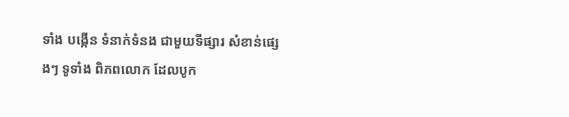ទាំង បង្កើន ទំនាក់ទំនង ជាមួយទីផ្សារ សំខាន់ផ្សេងៗ ទូទាំង ពិភពលោក ដែលបូក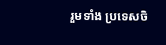រួមទាំង ប្រទេសចិ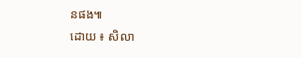នផង៕
ដោយ ៖ សិលា